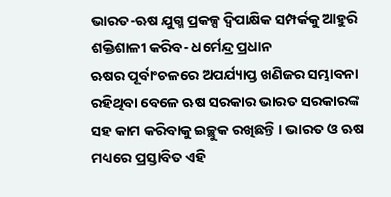ଭାରତ-ଋଷ ଯୁଗ୍ମ ପ୍ରକଳ୍ପ ଦ୍ୱିପାକ୍ଷିକ ସମ୍ପର୍କକୁ ଆହୁରି ଶକ୍ତିଶାଳୀ କରିବ- ଧର୍ମେନ୍ଦ୍ର ପ୍ରଧାନ
ଋଷର ପୂର୍ବାଂଚଳରେ ଅପର୍ଯ୍ୟାପ୍ତ ଖଣିଜର ସମ୍ଭାବନା ରହିଥିବା ବେଳେ ଋଷ ସରକାର ଭାରତ ସରକାରଙ୍କ ସହ କାମ କରିବାକୁ ଇଚ୍ଛୁକ ରଖିଛନ୍ତି । ଭାରତ ଓ ଋଷ ମଧ୍ୟରେ ପ୍ରସ୍ତାବିତ ଏହି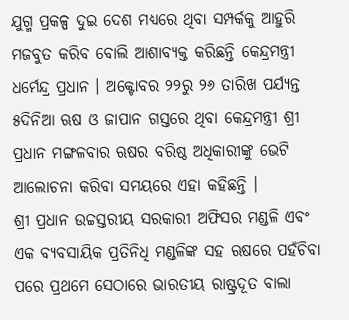ଯୁଗ୍ମ ପ୍ରକଳ୍ପ ଦୁଇ ଦେଶ ମଧ୍ୟରେ ଥିବା ସମ୍ପର୍କକୁ ଆହୁରି ମଜବୁତ କରିବ ବୋଲି ଆଶାବ୍ୟକ୍ତ କରିଛନ୍ତି କେନ୍ଦ୍ରମନ୍ତ୍ରୀ ଧର୍ମେନ୍ଦ୍ର ପ୍ରଧାନ । ଅକ୍ଟୋବର ୨୨ରୁ ୨୬ ତାରିଖ ପର୍ଯ୍ୟନ୍ତ ୫ଦିନିଆ ଋଷ ଓ ଜାପାନ ଗସ୍ତରେ ଥିବା କେନ୍ଦ୍ରମନ୍ତ୍ରୀ ଶ୍ରୀ ପ୍ରଧାନ ମଙ୍ଗଳବାର ଋଷର ବରିଷ୍ଠ ଅଧିକାରୀଙ୍କୁ ଭେଟି ଆଲୋଚନା କରିବା ସମୟରେ ଏହା କହିଛନ୍ତି ।
ଶ୍ରୀ ପ୍ରଧାନ ଉଚ୍ଚସ୍ତରୀୟ ସରକାରୀ ଅଫିସର ମଣ୍ଡଳି ଏବଂ ଏକ ବ୍ୟବସାୟିକ ପ୍ରତିନିଧି ମଣ୍ଡଳିଙ୍କ ସହ ଋଷରେ ପହଁଚିବା ପରେ ପ୍ରଥମେ ସେଠାରେ ଭାରତୀୟ ରାଷ୍ଟ୍ରଦୂତ ବାଲା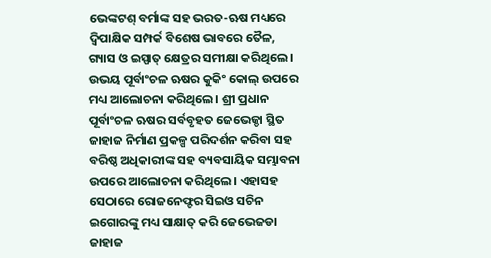ଭେଙ୍କଟଶ୍ ବର୍ମାଙ୍କ ସହ ଭରତ-ଋଷ ମଧ୍ୟରେ ଦ୍ୱିପାକ୍ଷିକ ସମ୍ପର୍କ ବିଶେଷ ଭାବରେ ତୈଳ, ଗ୍ୟାସ ଓ ଇସ୍ପାତ୍ କ୍ଷେତ୍ରର ସମୀକ୍ଷା କରିଥିଲେ । ଉଭୟ ପୂର୍ବାଂଚଳ ଋଷର କୁକିଂ କୋଲ୍ ଉପରେ ମଧ୍ୟ ଆଲୋଚନା କରିଥିଲେ । ଶ୍ରୀ ପ୍ରଧାନ ପୂର୍ବାଂଚଳ ଋଷର ସର୍ବବୃହତ ଜେଭେଜ୍ଡା ସ୍ଥିତ ଜାହାଜ ନିର୍ମାଣ ପ୍ରକଳ୍ପ ପରିଦର୍ଶନ କରିବା ସହ ବରିଷ୍ଠ ଅଧିକାରୀଙ୍କ ସହ ବ୍ୟବସାୟିକ ସମ୍ଭାବନା ଉପରେ ଆଲୋଚନା କରିଥିଲେ । ଏହାସହ ସେଠାରେ ରୋଜନେଫ୍ଟର ସିଇଓ ସଚିନ ଇଗୋରଙ୍କୁ ମଧ୍ୟ ସାକ୍ଷାତ୍ କରି ଜେଭେଜଡା ଜାହାଜ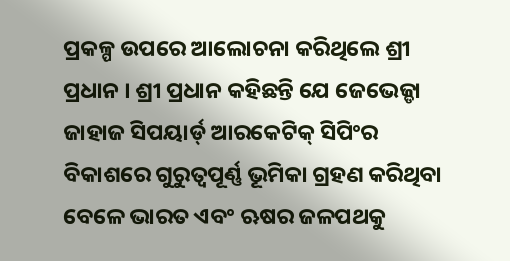ପ୍ରକଳ୍ପ ଉପରେ ଆଲୋଚନା କରିଥିଲେ ଶ୍ରୀ ପ୍ରଧାନ । ଶ୍ରୀ ପ୍ରଧାନ କହିଛନ୍ତି ଯେ ଜେଭେଜ୍ଡା ଜାହାଜ ସିପୟାର୍ଡ୍ ଆରକେଟିକ୍ ସିପିଂର ବିକାଶରେ ଗୁରୁତ୍ୱପୂର୍ଣ୍ଣ ଭୂମିକା ଗ୍ରହଣ କରିଥିବା ବେଳେ ଭାରତ ଏବଂ ଋଷର ଜଳପଥକୁ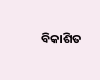ବିକାଶିତ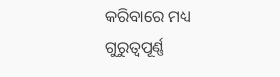କରିବାରେ ମଧ୍ୟ ଗୁରୁତ୍ୱପୂର୍ଣ୍ଣ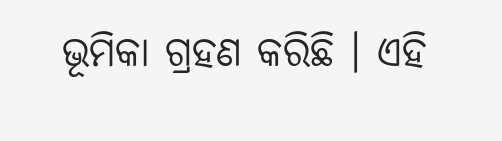ଭୂମିକା ଗ୍ରହଣ କରିଛି । ଏହି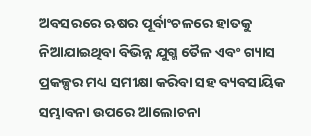ଅବସରରେ ଋଷର ପୂର୍ବାଂଚଳରେ ହାତକୁ ନିଆଯାଇଥିବା ବିଭିନ୍ନ ଯୁଗ୍ମ ତୈଳ ଏବଂ ଗ୍ୟାସ ପ୍ରକଳ୍ପର ମଧ୍ୟ ସମୀକ୍ଷା କରିବା ସହ ବ୍ୟବସାୟିକ ସମ୍ଭାବନା ଉପରେ ଆଲୋଚନା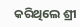କରିଥିଲେ ଶ୍ରୀ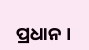ପ୍ରଧାନ ।